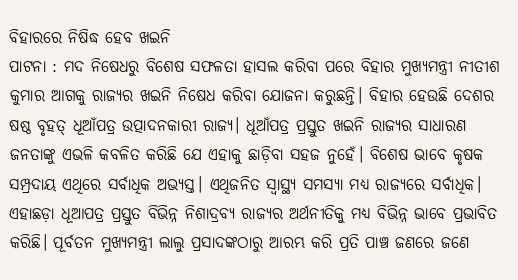ବିହାରରେ ନିଷିଦ୍ଧ ହେବ ଖଇନି
ପାଟନା : ମଦ ନିଷେଧରୁ ବିଶେଷ ସଫଳତା ହାସଲ କରିବା ପରେ ବିହାର ମୁଖ୍ୟମନ୍ତ୍ରୀ ନୀତୀଶ କୁମାର ଆଗକୁ ରାଜ୍ୟର ଖଇନି ନିଷେଧ କରିବା ଯୋଜନା କରୁଛନ୍ତି। ବିହାର ହେଉଛି ଦେଶର ଷଷ୍ଠ ବୃହତ୍ ଧୂଆଁପତ୍ର ଉତ୍ପାଦନକାରୀ ରାଜ୍ୟ। ଧୂଆଁପତ୍ର ପ୍ରସ୍ତୁତ ଖଇନି ରାଜ୍ୟର ସାଧାରଣ ଜନତାଙ୍କୁ ଏଭଳି କବଳିତ କରିଛି ଯେ ଏହାକୁ ଛାଡ଼ିବା ସହଜ ନୁହେଁ। ବିଶେଷ ଭାବେ କୃଷକ ସମ୍ପ୍ରଦାୟ ଏଥିରେ ସର୍ବାଧିକ ଅଭ୍ୟସ୍ତ। ଏଥିଜନିତ ସ୍ୱାସ୍ଥ୍ୟ ସମସ୍ୟା ମଧ୍ୟ ରାଜ୍ୟରେ ସର୍ବାଧିକ। ଏହାଛଡ଼ା ଧୂଆପତ୍ର ପ୍ରସ୍ତୁତ ବିଭିନ୍ନ ନିଶାଦ୍ରବ୍ୟ ରାଜ୍ୟର ଅର୍ଥନୀତିକୁ ମଧ୍ୟ ବିଭିନ୍ନ ଭାବେ ପ୍ରଭାବିତ କରିଛି। ପୂର୍ବତନ ମୁଖ୍ୟମନ୍ତ୍ରୀ ଲାଲୁ ପ୍ରସାଦଙ୍କଠାରୁ ଆରମ୍ଭ କରି ପ୍ରତି ପାଞ୍ଚ ଜଣରେ ଜଣେ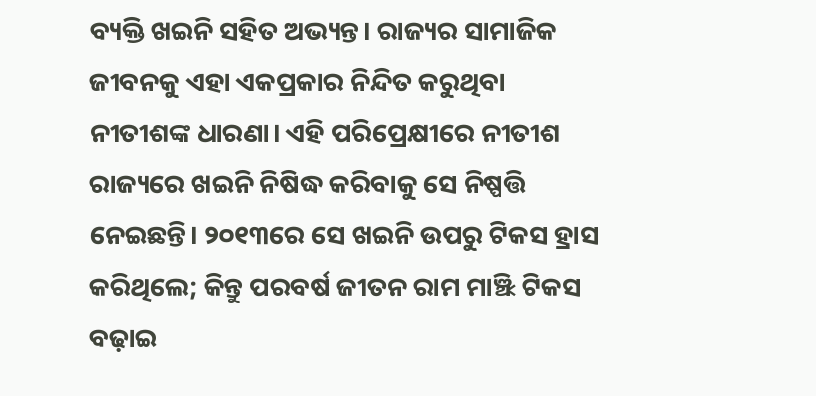ବ୍ୟକ୍ତି ଖଇନି ସହିତ ଅଭ୍ୟନ୍ତ। ରାଜ୍ୟର ସାମାଜିକ ଜୀବନକୁ ଏହା ଏକପ୍ରକାର ନିନ୍ଦିତ କରୁଥିବା ନୀତୀଶଙ୍କ ଧାରଣା। ଏହି ପରିପ୍ରେକ୍ଷୀରେ ନୀତୀଶ ରାଜ୍ୟରେ ଖଇନି ନିଷିଦ୍ଧ କରିବାକୁ ସେ ନିଷ୍ପତ୍ତି ନେଇଛନ୍ତି। ୨୦୧୩ରେ ସେ ଖଇନି ଉପରୁ ଟିକସ ହ୍ରାସ କରିଥିଲେ; କିନ୍ତୁ ପରବର୍ଷ ଜୀତନ ରାମ ମାଞ୍ଝି ଟିକସ ବଢ଼ାଇ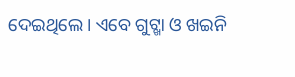ଦେଇଥିଲେ। ଏବେ ଗୁଟ୍ଖା ଓ ଖଇନି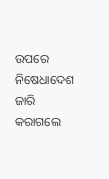ଉପରେ ନିଷେଧାଦେଶ ଜାରି କରାଗଲେ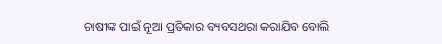ଚାଷୀଙ୍କ ପାଇଁ ନୂଆ ପ୍ରତିକାର ବ୍ୟବସଥରା କରାଯିବ ବୋଲି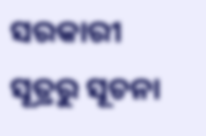ସରକାରୀ ସୂତ୍ରରୁ ସୂଚନା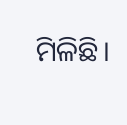ମିଳିଛି।